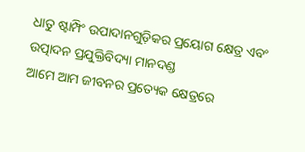ଧାତୁ ଷ୍ଟାମ୍ପିଂ ଉପାଦାନଗୁଡ଼ିକର ପ୍ରୟୋଗ କ୍ଷେତ୍ର ଏବଂ ଉତ୍ପାଦନ ପ୍ରଯୁକ୍ତିବିଦ୍ୟା ମାନଦଣ୍ଡ
ଆମେ ଆମ ଜୀବନର ପ୍ରତ୍ୟେକ କ୍ଷେତ୍ରରେ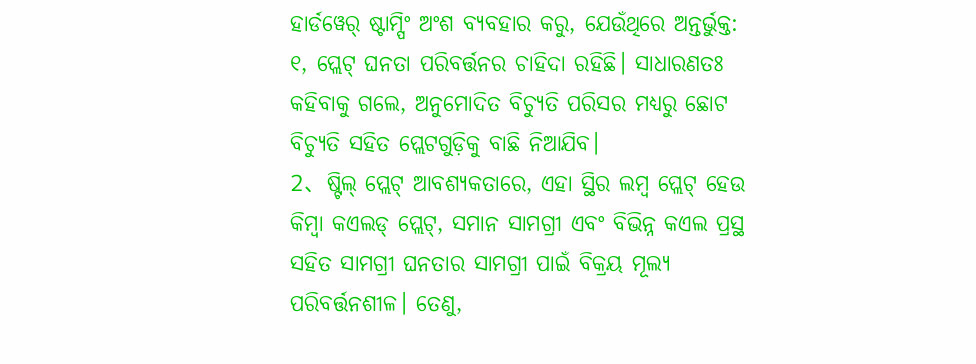ହାର୍ଡୱେର୍ ଷ୍ଟାମ୍ପିଂ ଅଂଶ ବ୍ୟବହାର କରୁ, ଯେଉଁଥିରେ ଅନ୍ତର୍ଭୁକ୍ତ:
୧, ପ୍ଲେଟ୍ ଘନତା ପରିବର୍ତ୍ତନର ଚାହିଦା ରହିଛି। ସାଧାରଣତଃ କହିବାକୁ ଗଲେ, ଅନୁମୋଦିତ ବିଚ୍ୟୁତି ପରିସର ମଧ୍ୟରୁ ଛୋଟ ବିଚ୍ୟୁତି ସହିତ ପ୍ଲେଟଗୁଡ଼ିକୁ ବାଛି ନିଆଯିବ।
2、ଷ୍ଟିଲ୍ ପ୍ଲେଟ୍ ଆବଶ୍ୟକତାରେ, ଏହା ସ୍ଥିର ଲମ୍ବ ପ୍ଲେଟ୍ ହେଉ କିମ୍ବା କଏଲଡ୍ ପ୍ଲେଟ୍, ସମାନ ସାମଗ୍ରୀ ଏବଂ ବିଭିନ୍ନ କଏଲ ପ୍ରସ୍ଥ ସହିତ ସାମଗ୍ରୀ ଘନତାର ସାମଗ୍ରୀ ପାଇଁ ବିକ୍ରୟ ମୂଲ୍ୟ ପରିବର୍ତ୍ତନଶୀଳ। ତେଣୁ,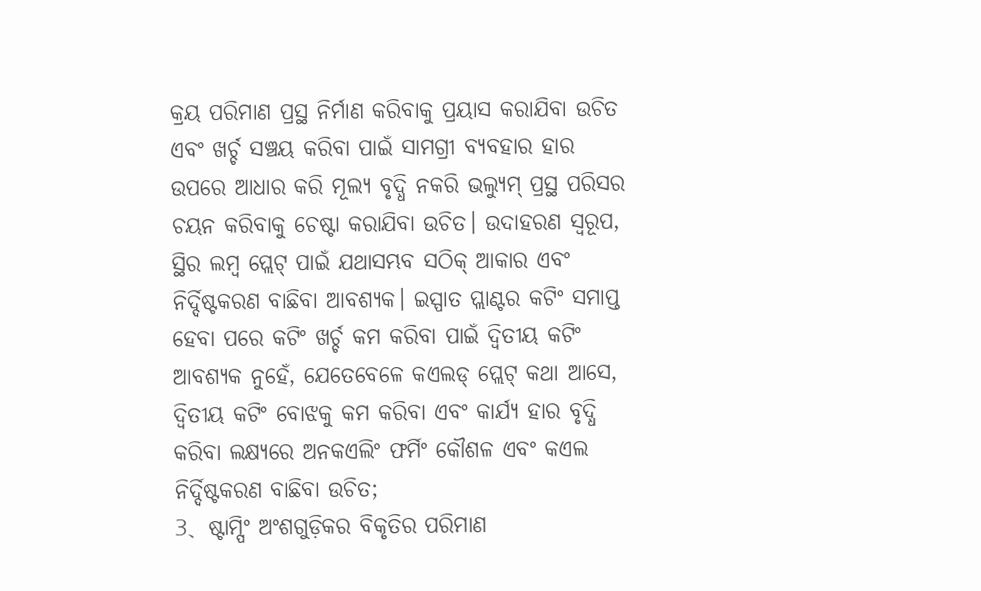କ୍ରୟ ପରିମାଣ ପ୍ରସ୍ଥ ନିର୍ମାଣ କରିବାକୁ ପ୍ରୟାସ କରାଯିବା ଉଚିତ ଏବଂ ଖର୍ଚ୍ଚ ସଞ୍ଚୟ କରିବା ପାଇଁ ସାମଗ୍ରୀ ବ୍ୟବହାର ହାର ଉପରେ ଆଧାର କରି ମୂଲ୍ୟ ବୃଦ୍ଧି ନକରି ଭଲ୍ୟୁମ୍ ପ୍ରସ୍ଥ ପରିସର ଚୟନ କରିବାକୁ ଚେଷ୍ଟା କରାଯିବା ଉଚିତ। ଉଦାହରଣ ସ୍ୱରୂପ, ସ୍ଥିର ଲମ୍ବ ପ୍ଲେଟ୍ ପାଇଁ ଯଥାସମ୍ଭବ ସଠିକ୍ ଆକାର ଏବଂ ନିର୍ଦ୍ଦିଷ୍ଟକରଣ ବାଛିବା ଆବଶ୍ୟକ। ଇସ୍ପାତ ପ୍ଲାଣ୍ଟର କଟିଂ ସମାପ୍ତ ହେବା ପରେ କଟିଂ ଖର୍ଚ୍ଚ କମ କରିବା ପାଇଁ ଦ୍ୱିତୀୟ କଟିଂ ଆବଶ୍ୟକ ନୁହେଁ, ଯେତେବେଳେ କଏଲଡ୍ ପ୍ଲେଟ୍ କଥା ଆସେ, ଦ୍ୱିତୀୟ କଟିଂ ବୋଝକୁ କମ କରିବା ଏବଂ କାର୍ଯ୍ୟ ହାର ବୃଦ୍ଧି କରିବା ଲକ୍ଷ୍ୟରେ ଅନକଏଲିଂ ଫର୍ମିଂ କୌଶଳ ଏବଂ କଏଲ ନିର୍ଦ୍ଦିଷ୍ଟକରଣ ବାଛିବା ଉଚିତ;
3、ଷ୍ଟାମ୍ପିଂ ଅଂଶଗୁଡ଼ିକର ବିକୃତିର ପରିମାଣ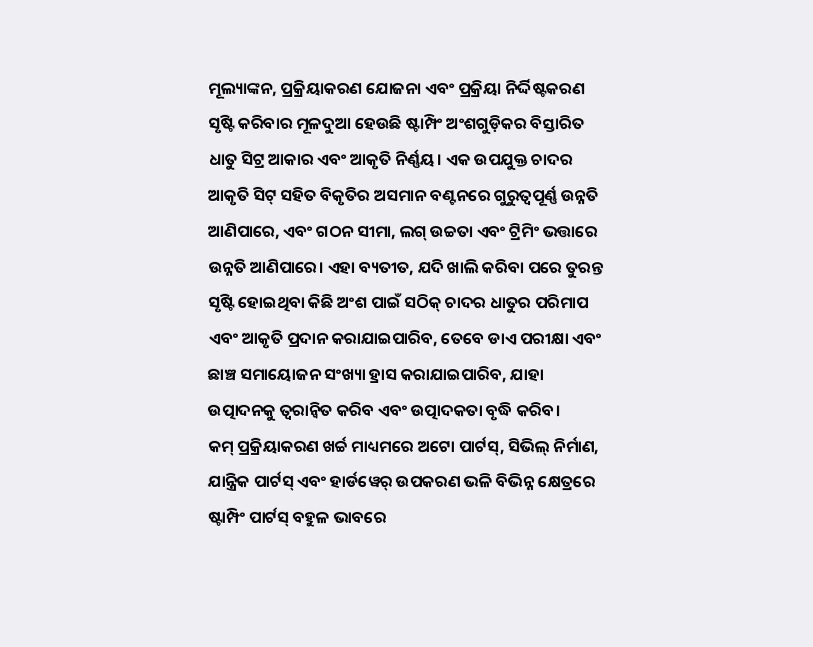ମୂଲ୍ୟାଙ୍କନ, ପ୍ରକ୍ରିୟାକରଣ ଯୋଜନା ଏବଂ ପ୍ରକ୍ରିୟା ନିର୍ଦ୍ଦିଷ୍ଟକରଣ ସୃଷ୍ଟି କରିବାର ମୂଳଦୁଆ ହେଉଛି ଷ୍ଟାମ୍ପିଂ ଅଂଶଗୁଡ଼ିକର ବିସ୍ତାରିତ ଧାତୁ ସିଟ୍ର ଆକାର ଏବଂ ଆକୃତି ନିର୍ଣ୍ଣୟ। ଏକ ଉପଯୁକ୍ତ ଚାଦର ଆକୃତି ସିଟ୍ ସହିତ ବିକୃତିର ଅସମାନ ବଣ୍ଟନରେ ଗୁରୁତ୍ୱପୂର୍ଣ୍ଣ ଉନ୍ନତି ଆଣିପାରେ, ଏବଂ ଗଠନ ସୀମା, ଲଗ୍ ଉଚ୍ଚତା ଏବଂ ଟ୍ରିମିଂ ଭତ୍ତାରେ ଉନ୍ନତି ଆଣିପାରେ। ଏହା ବ୍ୟତୀତ, ଯଦି ଖାଲି କରିବା ପରେ ତୁରନ୍ତ ସୃଷ୍ଟି ହୋଇଥିବା କିଛି ଅଂଶ ପାଇଁ ସଠିକ୍ ଚାଦର ଧାତୁର ପରିମାପ ଏବଂ ଆକୃତି ପ୍ରଦାନ କରାଯାଇପାରିବ, ତେବେ ଡାଏ ପରୀକ୍ଷା ଏବଂ ଛାଞ୍ଚ ସମାୟୋଜନ ସଂଖ୍ୟା ହ୍ରାସ କରାଯାଇପାରିବ, ଯାହା ଉତ୍ପାଦନକୁ ତ୍ୱରାନ୍ୱିତ କରିବ ଏବଂ ଉତ୍ପାଦକତା ବୃଦ୍ଧି କରିବ।
କମ୍ ପ୍ରକ୍ରିୟାକରଣ ଖର୍ଚ୍ଚ ମାଧ୍ୟମରେ ଅଟୋ ପାର୍ଟସ୍, ସିଭିଲ୍ ନିର୍ମାଣ, ଯାନ୍ତ୍ରିକ ପାର୍ଟସ୍ ଏବଂ ହାର୍ଡୱେର୍ ଉପକରଣ ଭଳି ବିଭିନ୍ନ କ୍ଷେତ୍ରରେ ଷ୍ଟାମ୍ପିଂ ପାର୍ଟସ୍ ବହୁଳ ଭାବରେ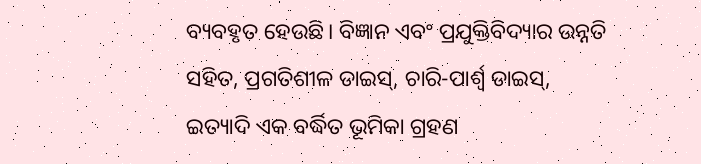ବ୍ୟବହୃତ ହେଉଛି। ବିଜ୍ଞାନ ଏବଂ ପ୍ରଯୁକ୍ତିବିଦ୍ୟାର ଉନ୍ନତି ସହିତ, ପ୍ରଗତିଶୀଳ ଡାଇସ୍, ଚାରି-ପାର୍ଶ୍ଵ ଡାଇସ୍, ଇତ୍ୟାଦି ଏକ ବର୍ଦ୍ଧିତ ଭୂମିକା ଗ୍ରହଣ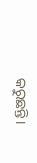କରୁଛନ୍ତି।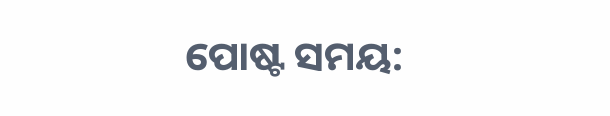ପୋଷ୍ଟ ସମୟ: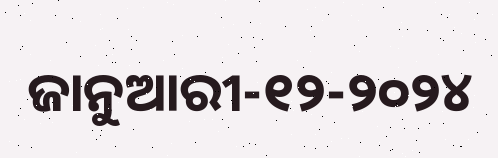ଜାନୁଆରୀ-୧୨-୨୦୨୪